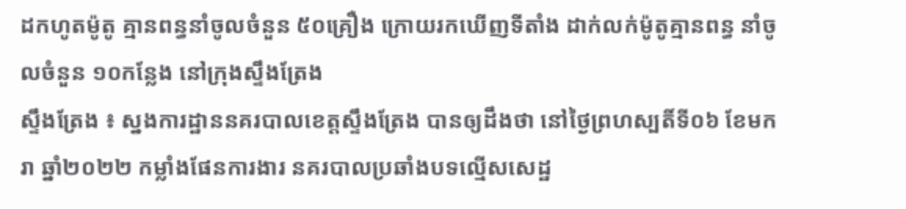ដកហូតម៉ូតូ គ្មានពន្ធនាំចូលចំនួន ៥០គ្រឿង ក្រោយរកឃើញទីតាំង ដាក់លក់ម៉ូតូគ្មានពន្ធ នាំចូលចំនួន ១០កន្លែង នៅក្រុងស្ទឹងត្រែង
ស្ទឹងត្រែង ៖ ស្នងការដ្ឋាននគរបាលខេត្តស្ទឹងត្រែង បានឲ្យដឹងថា នៅថ្ងៃព្រហស្បតិ៍ទី០៦ ខែមករា ឆ្នាំ២០២២ កម្លាំងផែនការងារ នគរបាលប្រឆាំងបទល្មើសសេដ្ឋ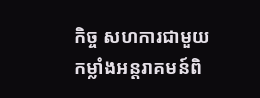កិច្ច សហការជាមួយ កម្លាំងអន្តរាគមន៍ពិ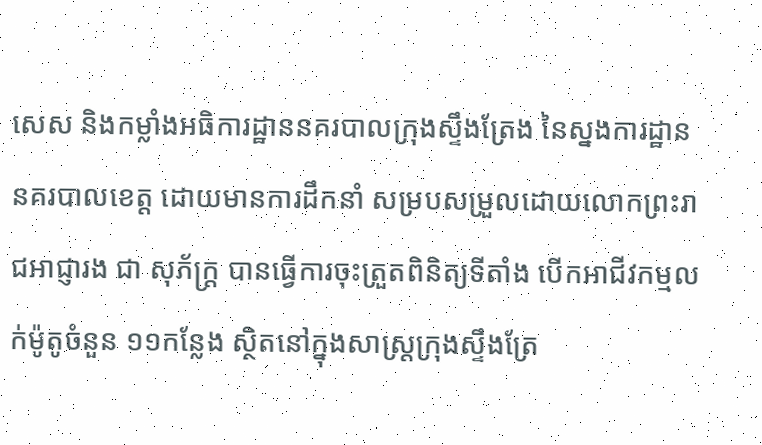សេស និងកម្លាំងអធិការដ្ឋាននគរបាលក្រុងស្ទឹងត្រែង នៃស្នងការដ្ឋាននគរបាលខេត្ត ដោយមានការដឹកនាំ សម្របសម្រួលដោយលោកព្រះរាជអាជ្ញារង ជា សុភ័ក្ត្រ បានធ្វើការចុះត្រួតពិនិត្យទីតាំង បើកអាជីវកម្មលក់ម៉ូតូចំនួន ១១កន្លែង ស្ថិតនៅក្នុងសាស្រ្តក្រុងស្ទឹងត្រែ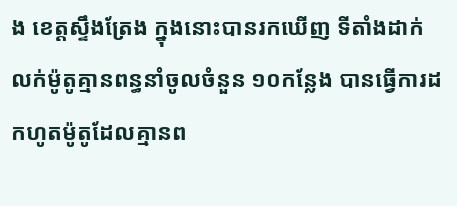ង ខេត្តស្ទឹងត្រែង ក្នុងនោះបានរកឃើញ ទីតាំងដាក់លក់ម៉ូតូគ្មានពន្ធនាំចូលចំនួន ១០កន្លែង បានធ្វើការដកហូតម៉ូតូដែលគ្មានព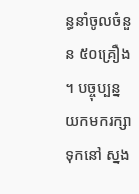ន្ធនាំចូលចំនួន ៥០គ្រឿង ។ បច្ចុប្បន្នយកមករក្សាទុកនៅ ស្នង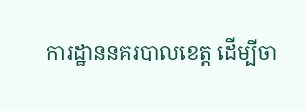ការដ្ឋាននគរបាលខេត្ត ដើម្បីចា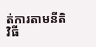ត់ការតាមនីតិវិធី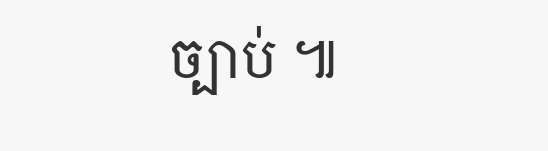ច្បាប់ ៕